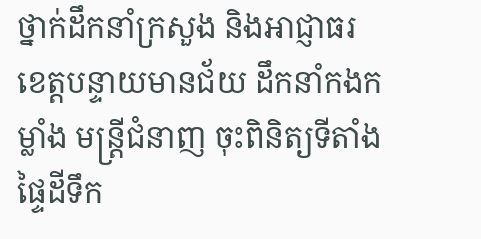ថ្នាក់ដឹកនាំក្រសួង និងអាជ្ញាធរខេត្តបន្ទាយមានជ័យ ដឹកនាំកងកម្លាំង មន្ត្រីជំនាញ ចុះពិនិត្យទីតាំងផ្ទៃដីទឹក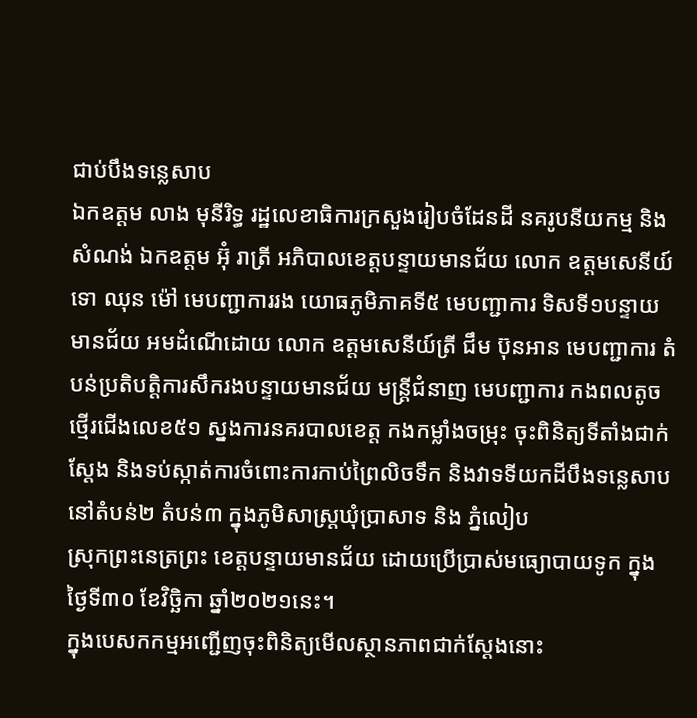ជាប់បឹងទន្លេសាប
ឯកឧត្តម លាង មុនីរិទ្ធ រដ្ឋលេខាធិការក្រសួងរៀបចំដែនដី នគរូបនីយកម្ម និងសំណង់ ឯកឧត្តម អ៊ុំ រាត្រី អភិបាលខេត្តបន្ទាយមានជ័យ លោក ឧត្ដមសេនីយ៍ទោ ឈុន ម៉ៅ មេបញ្ជាការរង យោធភូមិភាគទី៥ មេបញ្ជាការ ទិសទី១បន្ទាយមានជ័យ អមដំណើដោយ លោក ឧត្ដមសេនីយ៍ត្រី ជឹម ប៊ុនអាន មេបញ្ជាការ តំបន់ប្រតិបត្តិការសឹករងបន្ទាយមានជ័យ មន្ត្រីជំនាញ មេបញ្ជាការ កងពលតូចថ្មើរជើងលេខ៥១ ស្នងការនគរបាលខេត្ត កងកម្លាំងចម្រុះ ចុះពិនិត្យទីតាំងជាក់ស្តែង និងទប់ស្កាត់ការចំពោះការកាប់ព្រៃលិចទឹក និងវាទទីយកដីបឹងទន្លេសាប នៅតំបន់២ តំបន់៣ ក្នុងភូមិសាស្ត្រឃុំប្រាសាទ និង ភ្នំលៀប
ស្រុកព្រះនេត្រព្រះ ខេត្តបន្ទាយមានជ័យ ដោយប្រើប្រាស់មធ្យោបាយទូក ក្នុងថ្ងៃទី៣០ ខែវិច្ឆិកា ឆ្នាំ២០២១នេះ។
ក្នុងបេសកកម្មអញ្ជើញចុះពិនិត្យមើលស្ថានភាពជាក់ស្តែងនោះ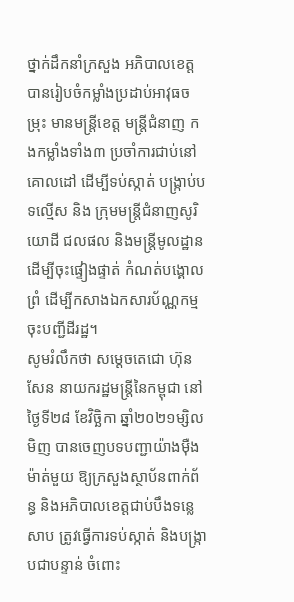ថ្នាក់ដឹកនាំក្រសួង អភិបាលខេត្ត បានរៀបចំកម្លាំងប្រដាប់អាវុធចម្រុះ មានមន្ត្រីខេត្ត មន្ត្រីជំនាញ កងកម្លាំងទាំង៣ ប្រចាំការជាប់នៅគោលដៅ ដើម្បីទប់ស្កាត់ បង្ក្រាប់បទល្មើស និង ក្រុមមន្ត្រីជំនាញសូរិយោដី ជលផល និងមន្ត្រីមូលដ្ឋាន ដើម្បីចុះផ្ទៀងផ្ទាត់ កំណត់បង្គោលព្រំ ដើម្បីកសាងឯកសារប័ណ្ណកម្ម ចុះបញ្ជីដីរដ្ឋ។
សូមរំលឹកថា សម្តេចតេជោ ហ៊ុន សែន នាយករដ្ឋមន្រ្តីនៃកម្ពុជា នៅថ្ងៃទី២៨ ខែវិច្ឆិកា ឆ្នាំ២០២១ម្សិលមិញ បានចេញបទបញ្ជាយ៉ាងម៉ឺងម៉ាត់មួយ ឱ្យក្រសួងស្ថាប័នពាក់ព័ន្ធ និងអភិបាលខេត្តជាប់បឹងទន្លេសាប ត្រូវធ្វើការទប់ស្កាត់ និងបង្រ្កាបជាបន្ទាន់ ចំពោះ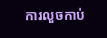ការលួចកាប់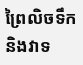ព្រៃលិចទឹក និងវាទ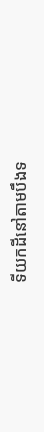ទីយកដីនៅតាមបឹងទ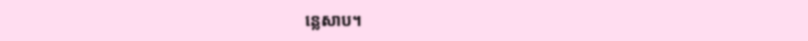ន្លេសាប។